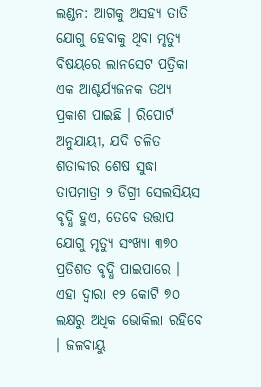ଲଣ୍ଡନ: ଆଗକୁ ଅସହ୍ୟ ତାତି ଯୋଗୁ ହେବାକୁ ଥିବା ମୃତ୍ୟୁ ବିଷୟରେ ଲାନସେଟ ପତ୍ରିକା ଏକ ଆଶ୍ଚର୍ଯ୍ୟଜନକ ତଥ୍ୟ ପ୍ରକାଶ ପାଇଛି । ରିପୋର୍ଟ ଅନୁଯାୟୀ, ଯଦି ଚଳିତ ଶତାବ୍ଦୀର ଶେଷ ସୁଦ୍ଧା ତାପମାତ୍ରା ୨ ଡିଗ୍ରୀ ସେଲସିୟସ ବୃଦ୍ଧି ହୁଏ, ତେବେ ଉତ୍ତାପ ଯୋଗୁ ମୃତ୍ୟୁ ସଂଖ୍ୟା ୩୭୦ ପ୍ରତିଶତ ବୃଦ୍ଧି ପାଇପାରେ । ଏହା ଦ୍ୱାରା ୧୨ କୋଟି ୭୦ ଲକ୍ଷରୁ ଅଧିକ ଭୋକିଲା ରହିବେ । ଜଳବାୟୁ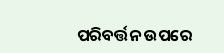ପରିବର୍ତ୍ତନ ଉପରେ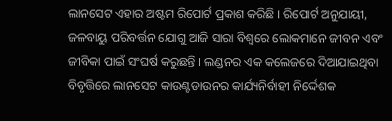ଲାନସେଟ ଏହାର ଅଷ୍ଟମ ରିପୋର୍ଟ ପ୍ରକାଶ କରିଛି । ରିପୋର୍ଟ ଅନୁଯାୟୀ, ଜଳବାୟୁ ପରିବର୍ତ୍ତନ ଯୋଗୁ ଆଜି ସାରା ବିଶ୍ୱରେ ଲୋକମାନେ ଜୀବନ ଏବଂ ଜୀବିକା ପାଇଁ ସଂଘର୍ଷ କରୁଛନ୍ତି । ଲଣ୍ଡନର ଏକ କଲେଜରେ ଦିଆଯାଇଥିବା ବିବୃତ୍ତିରେ ଲାନସେଟ କାଉଣ୍ଟଡାଉନର କାର୍ଯ୍ୟନିର୍ବାହୀ ନିର୍ଦ୍ଦେଶକ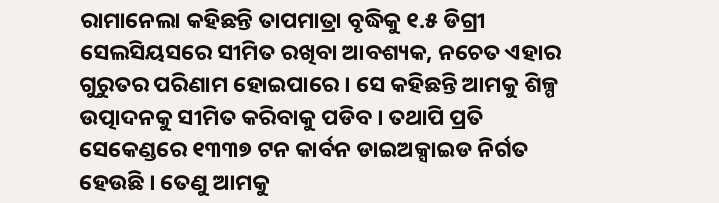ରାମାନେଲା କହିଛନ୍ତି ତାପମାତ୍ରା ବୃଦ୍ଧିକୁ ୧.୫ ଡିଗ୍ରୀ ସେଲସିୟସରେ ସୀମିତ ରଖିବା ଆବଶ୍ୟକ, ନଚେତ ଏହାର ଗୁରୁତର ପରିଣାମ ହୋଇପାରେ । ସେ କହିଛନ୍ତି ଆମକୁ ଶିଳ୍ପ ଉତ୍ପାଦନକୁ ସୀମିତ କରିବାକୁ ପଡିବ । ତଥାପି ପ୍ରତି ସେକେଣ୍ଡରେ ୧୩୩୭ ଟନ କାର୍ବନ ଡାଇଅକ୍ସାଇଡ ନିର୍ଗତ ହେଉଛି । ତେଣୁ ଆମକୁ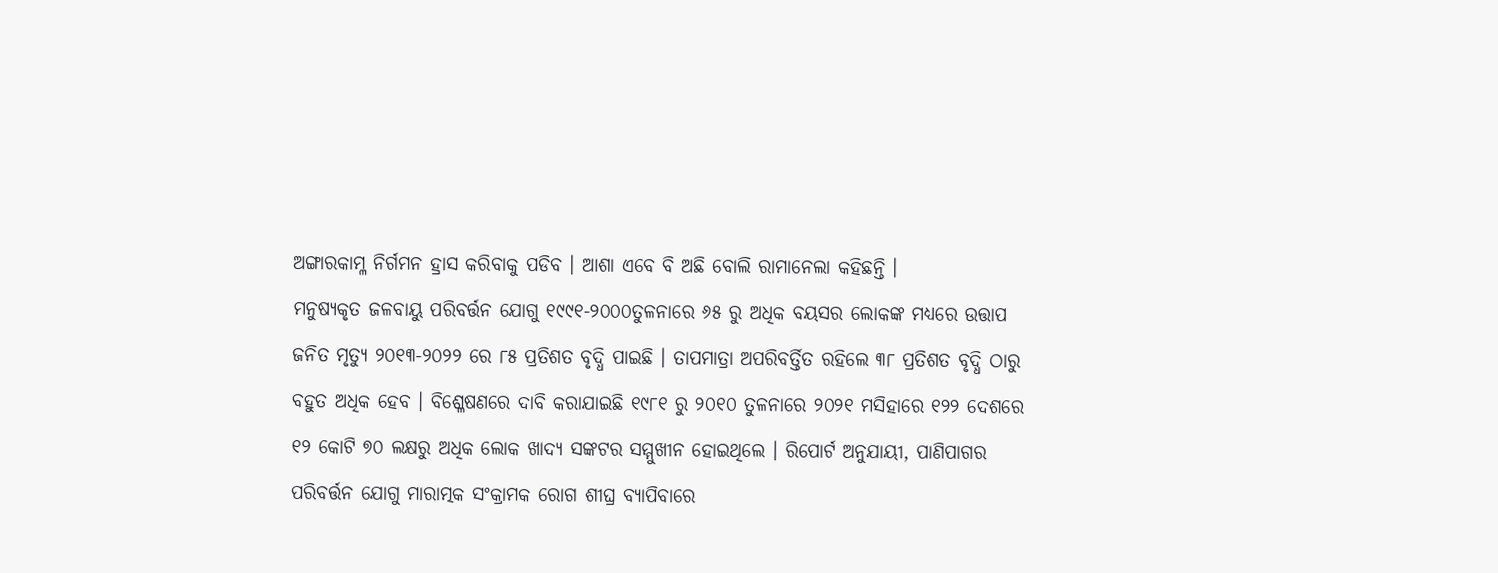ଅଙ୍ଗାରକାମ୍ଳ ନିର୍ଗମନ ହ୍ରାସ କରିବାକୁ ପଡିବ । ଆଶା ଏବେ ବି ଅଛି ବୋଲି ରାମାନେଲା କହିଛନ୍ତି ।
ମନୁଷ୍ୟକୃତ ଜଳବାୟୁ ପରିବର୍ତ୍ତନ ଯୋଗୁ ୧୯୯୧-୨୦୦୦ତୁଳନାରେ ୬୫ ରୁ ଅଧିକ ବୟସର ଲୋକଙ୍କ ମଧ୍ୟରେ ଉତ୍ତାପ ଜନିତ ମୃତ୍ୟୁ ୨୦୧୩-୨୦୨୨ ରେ ୮୫ ପ୍ରତିଶତ ବୃଦ୍ଧି ପାଇଛି । ତାପମାତ୍ରା ଅପରିବର୍ତ୍ତିତ ରହିଲେ ୩୮ ପ୍ରତିଶତ ବୃଦ୍ଧି ଠାରୁ ବହୁତ ଅଧିକ ହେବ । ବିଶ୍ଳେଷଣରେ ଦାବି କରାଯାଇଛି ୧୯୮୧ ରୁ ୨୦୧୦ ତୁଳନାରେ ୨୦୨୧ ମସିହାରେ ୧୨୨ ଦେଶରେ ୧୨ କୋଟି ୭୦ ଲକ୍ଷରୁ ଅଧିକ ଲୋକ ଖାଦ୍ୟ ସଙ୍କଟର ସମ୍ମୁଖୀନ ହୋଇଥିଲେ । ରିପୋର୍ଟ ଅନୁଯାୟୀ, ପାଣିପାଗର ପରିବର୍ତ୍ତନ ଯୋଗୁ ମାରାତ୍ମକ ସଂକ୍ରାମକ ରୋଗ ଶୀଘ୍ର ବ୍ୟାପିବାରେ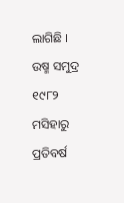ଲାଗିଛି । ଉଷ୍ମ ସମୁଦ୍ର ୧୯୮୨ ମସିହାରୁ ପ୍ରତିବର୍ଷ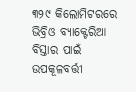୩୨୯ କିଲୋମିଟରରେ ଭିବ୍ରିଓ ବ୍ୟାକ୍ଟେରିଆ ବିସ୍ତାର ପାଇଁ ଉପକୂଳବର୍ତ୍ତୀ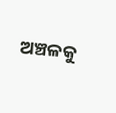ଅଞ୍ଚଳକୁ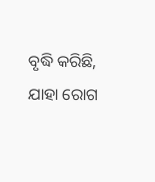ବୃଦ୍ଧି କରିଛି, ଯାହା ରୋଗ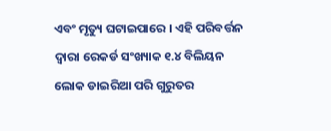ଏବଂ ମୃତ୍ୟୁ ଘଟାଇପାରେ । ଏହି ପରିବର୍ତ୍ତନ ଦ୍ୱାରା ରେକର୍ଡ ସଂଖ୍ୟାକ ୧.୪ ବିଲିୟନ ଲୋକ ଡାଇରିଆ ପରି ଗୁରୁତର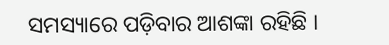ସମସ୍ୟାରେ ପଡ଼ିବାର ଆଶଙ୍କା ରହିଛି ।